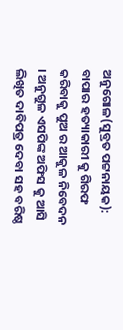ଅନୁଗୋଳ(ସୁବ୍ରତ ପଟ୍ଟନାୟକ):
ବାପାର ହତ୍ୟାକାରୀ କୁ ଗିରଫ କରିବାକୁ ପୁଅ ର ଆକୁଳ ନିବେଦନ । ଅନୁଗୁଳ ଏସପିଙ୍କ ଅଫିସ କୁ ଆସି ଲିଖିତ ଦାବିପତ୍ର ଦେବା ସହ ବରିଷ୍ଠ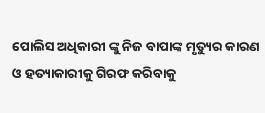ପୋଲିସ ଅଧିକାରୀ ଙ୍କୁ ନିଜ ବାପାଙ୍କ ମୃତ୍ୟୁର କାରଣ ଓ ହତ୍ୟାକାରୀକୁ ଗିରଫ କରିବାକୁ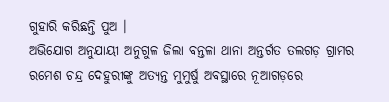ଗୁହାରି କରିଛନ୍ତି ପୁଅ ।
ଅଭିଯୋଗ ଅନୁଯାୟୀ ଅନୁଗୁଳ ଜିଲା ବନ୍ତଳା ଥାନା ଅନ୍ତର୍ଗତ ତଲଗଡ଼ ଗ୍ରାମର ରମେଶ ଚନ୍ଦ୍ର ଦେହୁରୀଙ୍କୁ ଅତ୍ୟନ୍ତ ମୁମୁର୍ଷୁ ଅବସ୍ଥାରେ ନୂଆଗଡ଼ରେ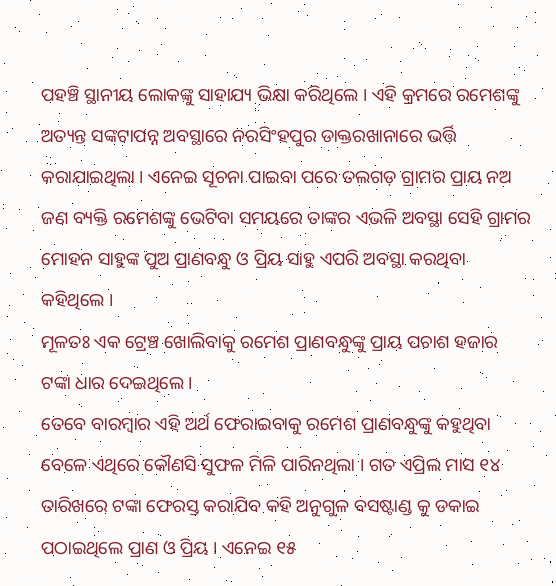ପହଞ୍ଚି ସ୍ଥାନୀୟ ଲୋକଙ୍କୁ ସାହାଯ୍ୟ ଭିକ୍ଷା କରିଥିଲେ । ଏହି କ୍ରମରେ ରମେଶଙ୍କୁ ଅତ୍ୟନ୍ତ ସଙ୍କଟାପନ୍ନ ଅବସ୍ଥାରେ ନରସିଂହପୁର ଡାକ୍ତରଖାନାରେ ଭର୍ତ୍ତି କରାଯାଇଥିଲା । ଏନେଇ ସୂଚନା ପାଇବା ପରେ ତଲଗଡ଼ ଗ୍ରାମର ପ୍ରାୟ ନଅ ଜଣ ବ୍ୟକ୍ତି ରମେଶଙ୍କୁ ଭେଟିବା ସମୟରେ ତାଙ୍କର ଏଭଳି ଅବସ୍ଥା ସେହି ଗ୍ରାମର ମୋହନ ସାହୁଙ୍କ ପୁଅ ପ୍ରାଣବନ୍ଧୁ ଓ ପ୍ରିୟ ସାହୁ ଏପରି ଅବସ୍ଥା କରଥିବା କହିଥିଲେ ।
ମୂଳତଃ ଏକ ଟ୍ରେଞ୍ଚ ଖୋଲିବାକୁ ରମେଶ ପ୍ରାଣବନ୍ଧୁଙ୍କୁ ପ୍ରାୟ ପଚାଶ ହଜାର ଟଙ୍କା ଧାର ଦେଇଥିଲେ ।
ତେବେ ବାରମ୍ବାର ଏହି ଅର୍ଥ ଫେରାଇବାକୁ ରମେଶ ପ୍ରାଣବନ୍ଧୁଙ୍କୁ କହୁଥିବା ବେଳେ ଏଥିରେ କୌଣସି ସୁଫଳ ମିଳି ପାରିନଥିଲା । ଗତ ଏପ୍ରିଲ ମାସ ୧୪ ତାରିଖରେ ଟଙ୍କା ଫେରସ୍ତ କରାଯିବ କହି ଅନୁଗୁଳ ବସଷ୍ଟାଣ୍ଡ କୁ ଡକାଇ ପଠାଇଥିଲେ ପ୍ରାଣ ଓ ପ୍ରିୟ । ଏନେଇ ୧୫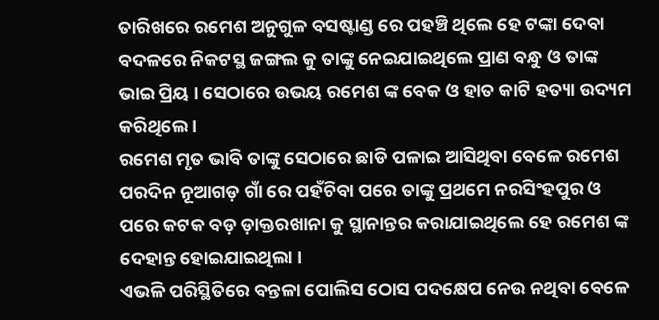ତାରିଖରେ ରମେଶ ଅନୁଗୁଳ ବସଷ୍ଟାଣ୍ଡ ରେ ପହଞ୍ଚି ଥିଲେ ହେ ଟଙ୍କା ଦେବା ବଦଳରେ ନିକଟସ୍ଥ ଜଙ୍ଗଲ କୁ ତାଙ୍କୁ ନେଇଯାଇଥିଲେ ପ୍ରାଣ ବନ୍ଧୁ ଓ ତାଙ୍କ ଭାଇ ପ୍ରିୟ । ସେଠାରେ ଉଭୟ ରମେଶ ଙ୍କ ବେକ ଓ ହାତ କାଟି ହତ୍ୟା ଉଦ୍ୟମ କରିଥିଲେ ।
ରମେଶ ମୃତ ଭାବି ତାଙ୍କୁ ସେଠାରେ ଛାଡି ପଳାଇ ଆସିଥିବା ବେଳେ ରମେଶ ପରଦିନ ନୂଆଗଡ଼ ଗାଁ ରେ ପହଁଚିବା ପରେ ତାଙ୍କୁ ପ୍ରଥମେ ନରସିଂହପୁର ଓ ପରେ କଟକ ବଡ଼ ଡ଼ାକ୍ତରଖାନା କୁ ସ୍ଥାନାନ୍ତର କରାଯାଇଥିଲେ ହେ ରମେଶ ଙ୍କ ଦେହାନ୍ତ ହୋଇଯାଇଥିଲା ।
ଏଭଳି ପରିସ୍ଥିତିରେ ବନ୍ତଳା ପୋଲିସ ଠୋସ ପଦକ୍ଷେପ ନେଉ ନଥିବା ବେଳେ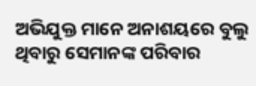ଅଭିଯୁକ୍ତ ମାନେ ଅନାଶୟରେ ବୁଲୁ ଥିବାରୁ ସେମାନଙ୍କ ପରିବାର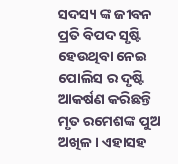ସଦସ୍ୟ ଙ୍କ ଜୀବନ ପ୍ରତି ବିପଦ ସୃଷ୍ଟି ହେଉଥିବା ନେଇ ପୋଲିସ ର ଦୃଷ୍ଟି ଆକର୍ଷଣ କରିଛନ୍ତି ମୃତ ରମେଶଙ୍କ ପୁଅ ଅଖିଳ । ଏହାସହ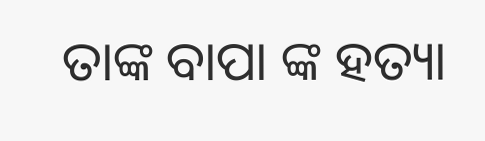ତାଙ୍କ ବାପା ଙ୍କ ହତ୍ୟା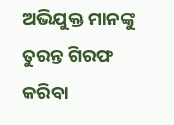ଅଭିଯୁକ୍ତ ମାନଙ୍କୁ ତୁରନ୍ତ ଗିରଫ କରିବା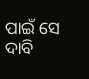ପାଇଁ ସେ ଦାବି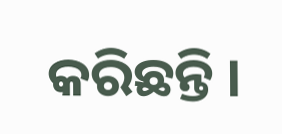କରିଛନ୍ତି ।